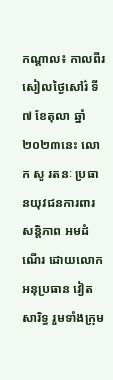កណ្តាល៖ កាលពីរសៀលថ្ងៃសៅរ៌ ទី៧ ខែតុលា ឆ្នាំ២០២៣នេះ លោក សូ រតនៈ ប្រធានយុវជនការពារសន្តិភាព អមដំណើរ ដោយលោកអនុប្រធាន វៀត សារិទ្ធ រួមទាំងក្រុម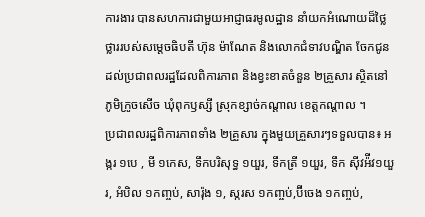ការងារ បានសហការជាមួយអាជ្ញាធរមូលដ្ឋាន នាំយកអំណោយដ៏ថ្លៃថ្លាររបស់សម្តេចធិបតី ហ៊ុន ម៉ាណែត និងលោកជំទាវបណ្ឌិត ចែកជូនដល់ប្រជាពលរដ្ឋដែលពិការភាព និងខ្វះខាតចំនួន ២គ្រួសារ ស្ថិតនៅ ភូមិក្រូចសើច ឃុំពុកឫស្សី ស្រុកខ្សាច់កណ្តាល ខេត្តកណ្តាល ។
ប្រជាពលរដ្ឋពិការភាពទាំង ២គ្រួសារ ក្នុងមួយគ្រួសារៗទទួលបាន៖ អង្ករ ១បេ , មី ១កេស, ទឹកបរិសុទ្ធ ១យួរ, ទឹកត្រី ១យួរ, ទឹក ស៊ីវអ៉ីវ១យួរ, អំបិល ១កញ្ចប់, សារ៉ុង ១, ស្ករស ១កញ្ចប់,ប៊ីចេង ១កញ្ចប់,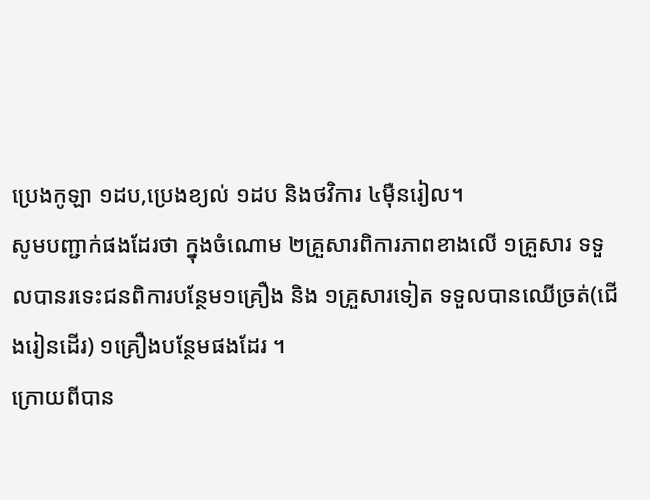ប្រេងកូឡា ១ដប,ប្រេងខ្យល់ ១ដប និងថវិការ ៤មុឺនរៀល។
សូមបញ្ជាក់ផងដែរថា ក្នុងចំណោម ២គ្រួសារពិការភាពខាងលើ ១គ្រួសារ ទទួលបានរទេះជនពិការបន្ថែម១គ្រឿង និង ១គ្រួសារទៀត ទទួលបានឈេីច្រត់(ជើងរៀនដើរ) ១គ្រឿងបន្ថែមផងដែរ ។
ក្រោយពីបាន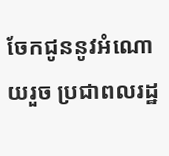ចែកជូននូវអំណោយរួច ប្រជាពលរដ្ឋ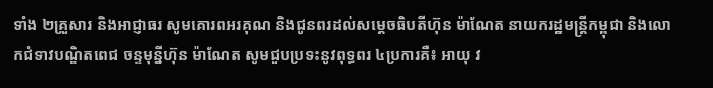ទាំង ២គ្រួសារ និងអាជ្ញាធរ សូមគោរពអរគុណ និងជូនពរដល់សម្តេចធិបតីហ៊ុន ម៉ាណែត នាយករដ្ឋមន្ត្រីកម្ពុជា និងលោកជំទាវបណ្ឌិតពេជ ចន្ទមុន្នីហ៊ុន ម៉ាណែត សូមជួបប្រទះនូវពុទ្ធពរ ៤ប្រការគឺ៖ អាយុ វ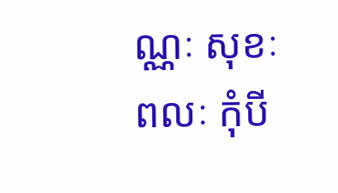ណ្ណៈ សុខៈ ពលៈ កុំបី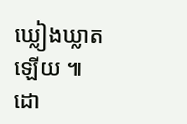ឃ្លៀងឃ្លាតឡេីយ ៕ដោ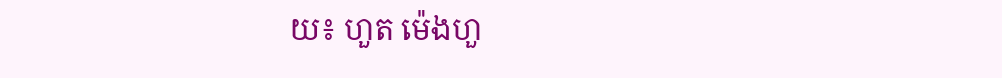យ៖ ហួត ម៉េងហួ